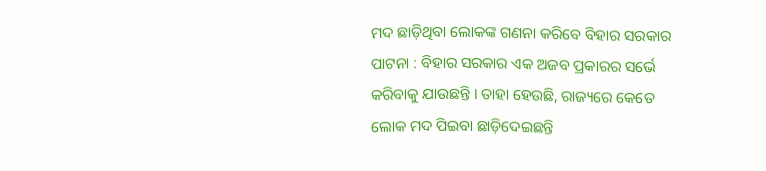ମଦ ଛାଡ଼ିଥିବା ଲୋକଙ୍କ ଗଣନା କରିବେ ବିହାର ସରକାର
ପାଟନା : ବିହାର ସରକାର ଏକ ଅଜବ ପ୍ରକାରର ସର୍ଭେ କରିବାକୁ ଯାଉଛନ୍ତି । ତାହା ହେଉଛି, ରାଜ୍ୟରେ କେତେ ଲୋକ ମଦ ପିଇବା ଛାଡ଼ିଦେଇଛନ୍ତି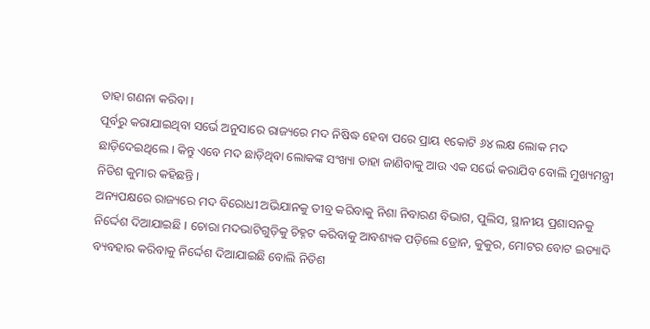ତାହା ଗଣନା କରିବା ।
ପୂର୍ବରୁ କରାଯାଇଥିବା ସର୍ଭେ ଅନୁସାରେ ରାଜ୍ୟରେ ମଦ ନିଷିଦ୍ଧ ହେବା ପରେ ପ୍ରାୟ ୧କୋଟି ୬୪ ଲକ୍ଷ ଲୋକ ମଦ ଛାଡ଼ିଦେଇଥିଲେ । କିନ୍ତୁ ଏବେ ମଦ ଛାଡ଼ିଥିବା ଲୋକଙ୍କ ସଂଖ୍ୟା ତାହା ଜାଣିବାକୁ ଆଉ ଏକ ସର୍ଭେ କରାଯିବ ବୋଲି ମୁଖ୍ୟମନ୍ତ୍ରୀ ନିତିଶ କୁମାର କହିଛନ୍ତି ।
ଅନ୍ୟପକ୍ଷରେ ରାଜ୍ୟରେ ମଦ ବିରୋଧୀ ଅଭିଯାନକୁ ତୀବ୍ର କରିବାକୁ ନିଶା ନିବାରଣ ବିଭାଗ, ପୁଲିସ, ସ୍ଥାନୀୟ ପ୍ରଶାସନକୁ ନିର୍ଦ୍ଦେଶ ଦିଆଯାଇଛି । ଚୋରା ମଦଭାଟିଗୁଡ଼ିକୁ ଚିହ୍ନଟ କରିବାକୁ ଆବଶ୍ୟକ ପଡ଼ିଲେ ଡ୍ରୋନ, କୁକୁର, ମୋଟର ବୋଟ ଇତ୍ୟାଦି ବ୍ୟବହାର କରିବାକୁ ନିର୍ଦ୍ଦେଶ ଦିଆଯାଇଛି ବୋଲି ନିତିଶ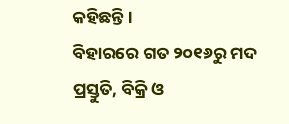କହିଛନ୍ତି ।
ବିହାରରେ ଗତ ୨୦୧୬ରୁ ମଦ ପ୍ରସ୍ତୁତି, ବିକ୍ରି ଓ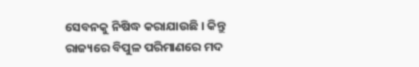ସେବନକୁ ନିଷିଦ୍ଧ କରାଯାଉଛି । କିନ୍ତୁ ରାଜ୍ୟରେ ବିପୁଳ ପରିମାଣରେ ମଦ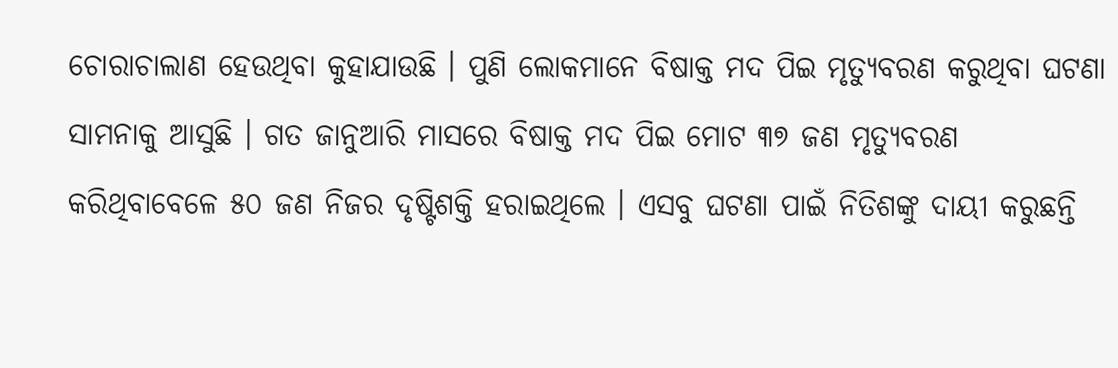ଚୋରାଚାଲାଣ ହେଉଥିବା କୁହାଯାଉଛି । ପୁଣି ଲୋକମାନେ ବିଷାକ୍ତ ମଦ ପିଇ ମୃତ୍ୟୁବରଣ କରୁଥିବା ଘଟଣା ସାମନାକୁ ଆସୁଛି । ଗତ ଜାନୁଆରି ମାସରେ ବିଷାକ୍ତ ମଦ ପିଇ ମୋଟ ୩୭ ଜଣ ମୃତ୍ୟୁବରଣ କରିଥିବାବେଳେ ୫୦ ଜଣ ନିଜର ଦୃଷ୍ଟିଶକ୍ତି ହରାଇଥିଲେ । ଏସବୁ ଘଟଣା ପାଇଁ ନିତିଶଙ୍କୁ ଦାୟୀ କରୁଛନ୍ତି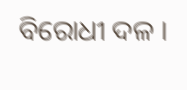ବିରୋଧୀ ଦଳ ।